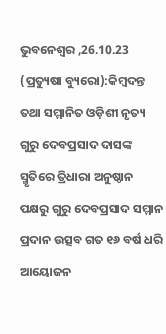ଭୁବନେଶ୍ବର ,26.10.23 (ପ୍ରତ୍ୟୁଷା ବ୍ୟୁରୋ):କିମ୍ବଦନ୍ତ ତଥା ସମ୍ମାନିତ ଓଡ଼ିଶୀ ନୃତ୍ୟ ଗୁରୁ ଦେବପ୍ରସାଦ ଦାସଙ୍କ ସ୍ମୃତିରେ ତ୍ରିଧାରା ଅନୁଷ୍ଠାନ ପକ୍ଷରୁ ଗୁରୁ ଦେବପ୍ରସାଦ ସମ୍ମାନ ପ୍ରଦାନ ଉତ୍ସବ ଗତ ୧୬ ବର୍ଷ ଧରି ଆୟୋଜନ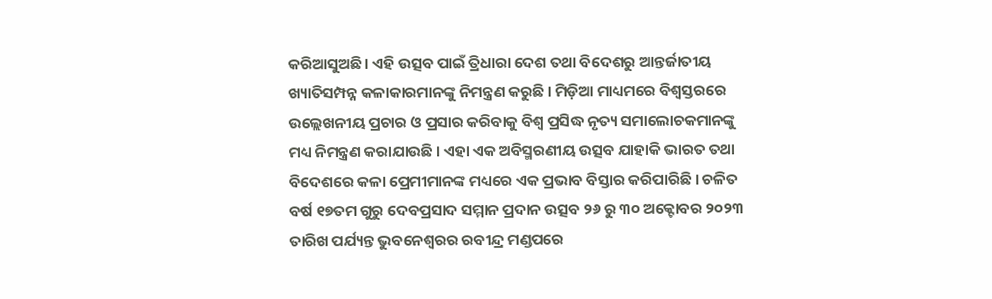କରିଆସୁଅଛି । ଏହି ଉତ୍ସବ ପାଇଁ ତ୍ରିଧାରା ଦେଶ ତଥା ବିଦେଶରୁ ଆନ୍ତର୍ଜାତୀୟ ଖ୍ୟାତିସମ୍ପନ୍ନ କଳାକାରମାନଙ୍କୁ ନିମନ୍ତ୍ରଣ କରୁଛି । ମିଡ଼ିଆ ମାଧ୍ୟମରେ ବିଶ୍ବସ୍ତରରେ ଉଲ୍ଲେଖନୀୟ ପ୍ରଚାର ଓ ପ୍ରସାର କରିବାକୁ ବିଶ୍ବ ପ୍ରସିଦ୍ଧ ନୃତ୍ୟ ସମାଲୋଚକମାନଙ୍କୁ ମଧ୍ୟ ନିମନ୍ତ୍ରଣ କରାଯାଉଛି । ଏହା ଏକ ଅବିସ୍ମରଣୀୟ ଉତ୍ସବ ଯାହାକି ଭାରତ ତଥା ବିଦେଶରେ କଳା ପ୍ରେମୀମାନଙ୍କ ମଧ୍ୟରେ ଏକ ପ୍ରଭାବ ବିସ୍ତାର କରିପାରିଛି । ଚଳିତ ବର୍ଷ ୧୭ତମ ଗୁରୁ ଦେବପ୍ରସାଦ ସମ୍ମାନ ପ୍ରଦାନ ଉତ୍ସବ ୨୬ ରୁ ୩୦ ଅକ୍ଟୋବର ୨୦୨୩ ତାରିଖ ପର୍ଯ୍ୟନ୍ତ ଭୁବନେଶ୍ଵରର ରବୀନ୍ଦ୍ର ମଣ୍ଡପରେ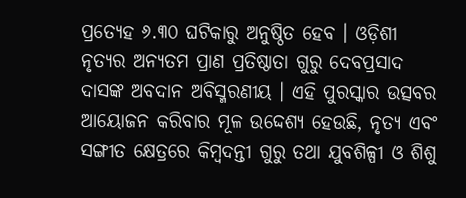ପ୍ରତ୍ୟେହ ୬.୩୦ ଘଟିକାରୁ ଅନୁଷ୍ଠିତ ହେବ । ଓଡ଼ିଶୀ ନୃତ୍ୟର ଅନ୍ୟତମ ପ୍ରାଣ ପ୍ରତିଷ୍ଠାତା ଗୁରୁ ଦେବପ୍ରସାଦ ଦାସଙ୍କ ଅବଦାନ ଅବିସ୍ମରଣୀୟ । ଏହି ପୁରସ୍କାର ଉତ୍ସବର ଆୟୋଜନ କରିବାର ମୂଳ ଉଦ୍ଦେଶ୍ୟ ହେଉଛି, ନୃତ୍ୟ ଏବଂ ସଙ୍ଗୀତ କ୍ଷେତ୍ରରେ କିମ୍ବଦନ୍ତୀ ଗୁରୁ ତଥା ଯୁବଶିଳ୍ପୀ ଓ ଶିଶୁ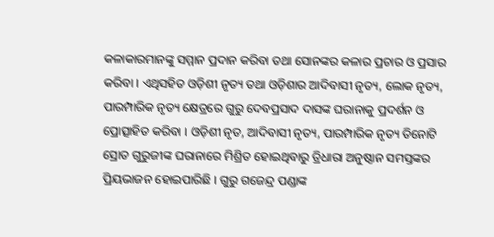କଳାକାରମାନଙ୍କୁ ସମ୍ମାନ ପ୍ରଦାନ କରିବା ତଥା ସୋନଙ୍କର କଳାର ପ୍ରଚାର ଓ ପ୍ରସାର କରିବା । ଏଥିସହିତ ଓଡ଼ିଶୀ ନୃତ୍ୟ ତଥା ଓଡ଼ିଶାର ଆଦିବାସୀ ନୃତ୍ୟ, ଲୋକ ନୃତ୍ୟ, ପାରମ୍ପାରିକ ନୃତ୍ୟ କ୍ଷେତ୍ରରେ ଗୁରୁ ଦେବପ୍ରସାଦ ଦାସଙ୍କ ଘରାନାକୁ ପ୍ରଦର୍ଶନ ଓ ପ୍ରୋତ୍ସାହିତ କରିବା । ଓଡ଼ିଶୀ ନୃତ, ଆଦିବାସୀ ନୃତ୍ୟ, ପାରମ୍ପାରିକ ନୃତ୍ୟ ତିନୋଟି ସ୍ରୋତ ଗୁରୁଜୀଙ୍କ ଘରାନାରେ ମିଶ୍ରିତ ହୋଇଥିବାରୁ ତ୍ରିଧାରା ଅନୁଷ୍ଠାନ ସମସ୍ତଙ୍କର ପ୍ରିୟଭାଜନ ହୋଇପାରିଛି । ଗୁରୁ ଗଜେନ୍ଦ୍ର ପଣ୍ଡାଙ୍କ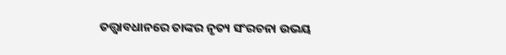ତତ୍ତ୍ଵାବଧାନରେ ତାଙ୍କର ନୃତ୍ୟ ସଂରଚନା ଉଭୟ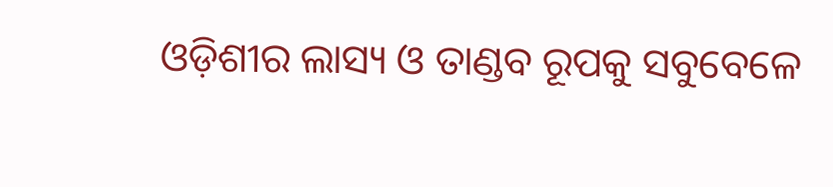ଓଡ଼ିଶୀର ଲାସ୍ୟ ଓ ତାଣ୍ଡବ ରୂପକୁ ସବୁବେଳେ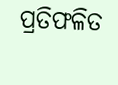ପ୍ରତିଫଳିତ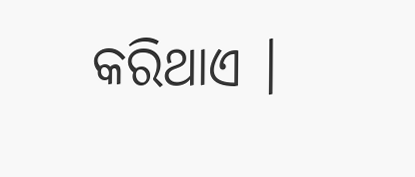କରିଥାଏ ।